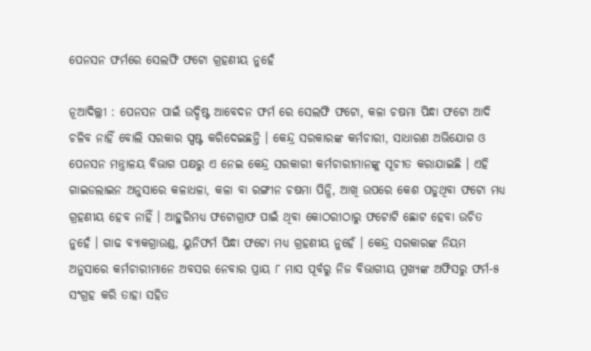ପେନସନ ଫର୍ମରେ ସେଲଫି ଫଟୋ ଗ୍ରହଣୀୟ ନୁହେଁ

ନୂଆଦିଲ୍ଲୀ : ପେନସନ ପାଇଁ ଉଦ୍ଦିଷ୍ଟ ଆବେଦନ ଫର୍ମ ରେ ସେଲଫି ଫଟୋ, କଳା ଚଷମା ପିନ୍ଧା ଫଟୋ ଆଦି ଚଳିବ ନାହିଁ ବୋଲି ସରକାର ସ୍ପଷ୍ଟ କରିଦେଇଛନ୍ତି । କେନ୍ଦ୍ର ସରକାରଙ୍କ କର୍ମଚାରୀ, ସାଧାରଣ ଅଭିଯୋଗ ଓ ପେନସନ ମନ୍ତ୍ରାଳୟ ବିଭାଗ ପକ୍ଷରୁ ଏ ନେଇ କେନ୍ଦ୍ର ସରକାରୀ କର୍ମଚାରୀମାନଙ୍କୁ ସୂଚୀତ କରାଯାଇଛି । ଏହି ଗାଇଡଲାଇନ ଅନୁସାରେ କଳାଧଳା, କଳା ବା ରଙ୍ଗୀନ ଚଷମା ପିନ୍ଧି, ଆଖି ଉପରେ କେଶ ପଡୁଥିବା ଫଟୋ ମଧ୍ୟ ଗ୍ରହଣୀୟ ହେବ ନାହିଁ । ଆହୁରିମଧ୍ୟ ଫଟୋଗ୍ରାଫ ପାଇଁ ଥିବା କୋଠରୀଠାରୁ ଫଟୋଟି ଛୋଟ ହେବା ଉଚିତ ନୁହେଁ । ଗାଢ ବ୍ୟାକଗ୍ରାଉଣ୍ଡ, ୟୁନିଫର୍ମ ପିନ୍ଧା ଫଟୋ ମଧ୍ୟ ଗ୍ରହଣୀୟ ନୁହେଁ । କେନ୍ଦ୍ର ସରକାରଙ୍କ ନିୟମ ଅନୁସାରେ କର୍ମଚାରୀମାନେ ଅବସର ନେବାର ପ୍ରାୟ ୮ ମାସ ପୂର୍ବରୁ ନିଜ ବିଭାଗୀୟ ମୁଖ୍ୟଙ୍କ ଅଫିସରୁ ଫର୍ମ-୫ ସଂଗ୍ରହ କରି ତାହା ସହିତ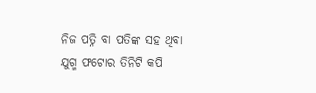ନିଜ ପତ୍ନି ବା ପତିଙ୍କ ସହ ଥିବା ଯୁଗ୍ମ ଫଟୋର ତିନିଟି କପି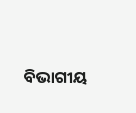ବିଭାଗୀୟ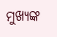ମୁଖ୍ୟଙ୍କ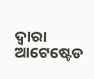ଦ୍ୱାରା ଆଟେଷ୍ଟେଡ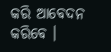କରି ଆବେଦନ କରିବେ ।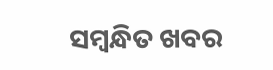ସମ୍ବନ୍ଧିତ ଖବର